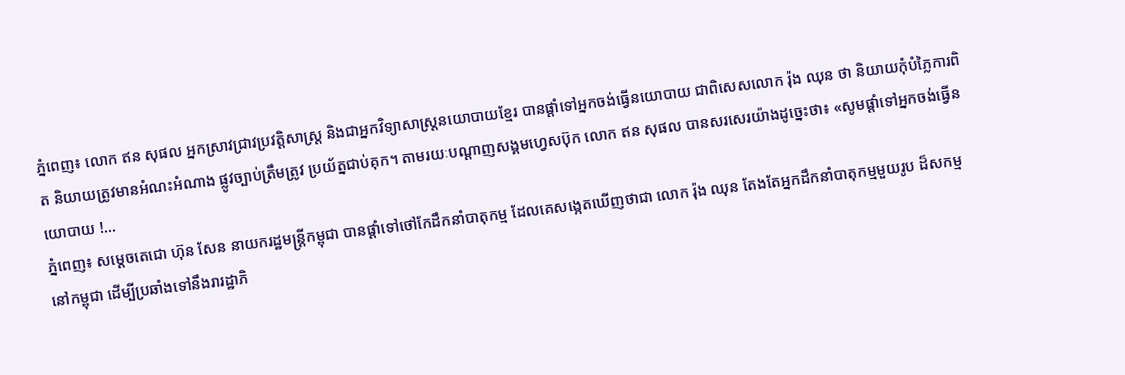ភ្នំពេញ៖ លោក ឥន សុផល អ្នកស្រាវជ្រាវប្រវត្តិសាស្ត្រ និងជាអ្នកវិទ្យាសាស្ត្រនយោបាយខ្មែរ បានផ្តាំទៅអ្នកចង់ធ្វើនយោបាយ ជាពិសេសលោក រ៉ុង ឈុន ថា និយាយកុំបំភ្លៃការពិត និយាយត្រូវមានអំណះអំណាង ផ្លូវច្បាប់ត្រឹមត្រូវ ប្រយ័ត្នជាប់គុក។ តាមរយៈបណ្ដាញសង្គមហ្វេសប៊ុក លោក ឥន សុផល បានសរសេរយ៉ាងដូច្នេះថា៖ «សូមផ្តាំទៅអ្នកចង់ធ្វើនយោបាយ !...
ភ្នំពេញ៖ សម្តេចតេជោ ហ៊ុន សែន នាយករដ្ឋមន្រ្តីកម្ពុជា បានផ្ដាំទៅថៅកែដឹកនាំបាតុកម្ម ដែលគេសង្កេតឃើញថាជា លោក រ៉ុង ឈុន តែងតែអ្នកដឹកនាំបាតុកម្មមួយរូប ដ៏សកម្មនៅកម្ពុជា ដើម្បីប្រឆាំងទៅនឹងរារដ្ឋាភិ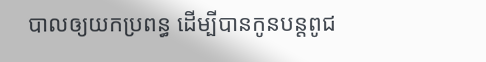បាលឲ្យយកប្រពន្ធ ដើម្បីបានកូនបន្តពូជ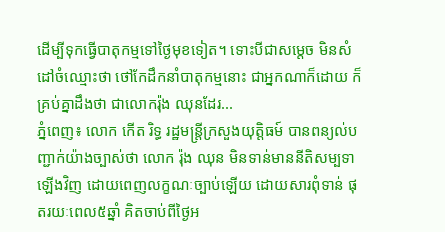ដើម្បីទុកធ្វើបាតុកម្មទៅថ្ងៃមុខទៀត។ ទោះបីជាសម្តេច មិនសំដៅចំឈ្មោះថា ថៅកែដឹកនាំបាតុកម្មនោះ ជាអ្នកណាក៏ដោយ ក៏គ្រប់គ្នាដឹងថា ជាលោករ៉ុង ឈុនដែរ...
ភ្នំពេញ៖ លោក កើត រិទ្ធ រដ្ឋមន្រ្តីក្រសួងយុត្តិធម៍ បានពន្យល់បញ្ជាក់យ៉ាងច្បាស់ថា លោក រ៉ុង ឈុន មិនទាន់មាននីតិសម្បទាឡើងវិញ ដោយពេញលក្ខណៈច្បាប់ឡើយ ដោយសារពុំទាន់ ផុតរយៈពេល៥ឆ្នាំ គិតចាប់ពីថ្ងៃអ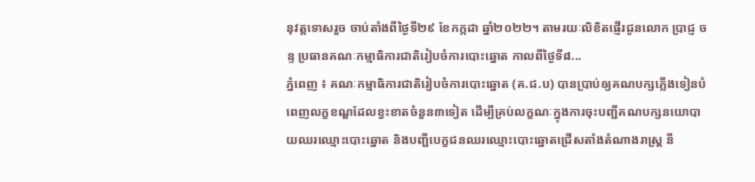នុវត្តទោសរួច ចាប់តាំងពីថ្ងៃទី២៩ ខែកក្កដា ឆ្នាំ២០២២។ តាមរយៈលិខិតផ្ញើរជូនលោក ប្រាជ្ញ ចន្ទ ប្រធានគណៈកម្មាធិការជាតិរៀបចំការបោះឆ្នោត កាលពីថ្ងៃទី៨...
ភ្នំពេញ ៖ គណៈកម្មាធិការជាតិរៀបចំការបោះឆ្នោត (គ.ជ.ប) បានប្រាប់ឲ្យគណបក្សភ្លើងទៀនបំពេញលក្ខខណ្ឌដែលខ្វះខាតចំនួន៣ទៀត ដើម្បីគ្រប់លក្ខណៈក្នុងការចុះបញ្ជីគណបក្សនយោបាយឈរឈ្មោះបោះឆ្នោត និងបញ្ជីបេក្ខជនឈរឈ្មោះបោះឆ្នោតជ្រើសតាំងតំណាងរាស្ត្រ នី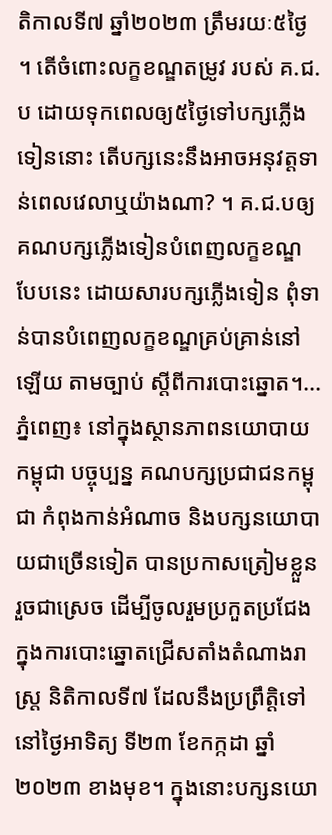តិកាលទី៧ ឆ្នាំ២០២៣ ត្រឹមរយៈ៥ថ្ងៃ ។ តើចំពោះលក្ខខណ្ឌតម្រូវ របស់ គ.ជ.ប ដោយទុកពេលឲ្យ៥ថ្ងៃទៅបក្សភ្លើងទៀននោះ តើបក្សនេះនឹងអាចអនុវត្តទាន់ពេលវេលាឬយ៉ាងណា? ។ គ.ជ.បឲ្យគណបក្សភ្លើងទៀនបំពេញលក្ខខណ្ឌបែបនេះ ដោយសារបក្សភ្លើងទៀន ពុំទាន់បានបំពេញលក្ខខណ្ឌគ្រប់គ្រាន់នៅឡើយ តាមច្បាប់ ស្តីពីការបោះឆ្នោត។...
ភ្នំពេញ៖ នៅក្នុងស្ថានភាពនយោបាយកម្ពុជា បច្ចុប្បន្ន គណបក្សប្រជាជនកម្ពុជា កំពុងកាន់អំណាច និងបក្សនយោបាយជាច្រើនទៀត បានប្រកាសត្រៀមខ្លួនរួចជាស្រេច ដើម្បីចូលរួមប្រកួតប្រជែង ក្នុងការបោះឆ្នោតជ្រើសតាំងតំណាងរាស្រ្ត និតិកាលទី៧ ដែលនឹងប្រព្រឹត្តិទៅ នៅថ្ងៃអាទិត្យ ទី២៣ ខែកក្កដា ឆ្នាំ២០២៣ ខាងមុខ។ ក្នុងនោះបក្សនយោ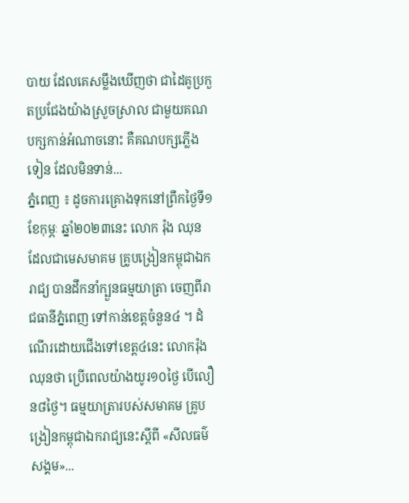បាយ ដែលគេសម្លឹងឃើញថា ជាដៃគូប្រកួតប្រជែងយ៉ាងស្រួចស្រាល ជាមួយគណបក្សកាន់អំណាចនោះ គឺគណបក្សភ្លើងទៀន ដែលមិនទាន់...
ភ្នំពេញ ៖ ដូចការគ្រោងទុកនៅព្រឹកថ្ងៃទី១ ខែកុម្ភៈ ឆ្នាំ២០២៣នេះ លោក រ៉ុង ឈុន ដែលជាមេសមាគម គ្រូបង្រៀនកម្ពុជាឯករាជ្យ បានដឹកនាំក្បួនធម្មយាត្រា ចេញពីរាជធានីភ្នំពេញ ទៅកាន់ខេត្តចំនួន៤ ។ ដំណើរដោយជើងទៅខេត្ត៤នេះ លោករ៉ុង ឈុនថា ប្រើពេលយ៉ាងយូរ១០ថ្ងៃ បើលឿន៨ថ្ងៃ។ ធម្មយាត្រារបស់សមាគម គ្រូបង្រៀនកម្ពុជាឯករាជ្យនេះស្តីពី «សីលធម៌សង្គម»...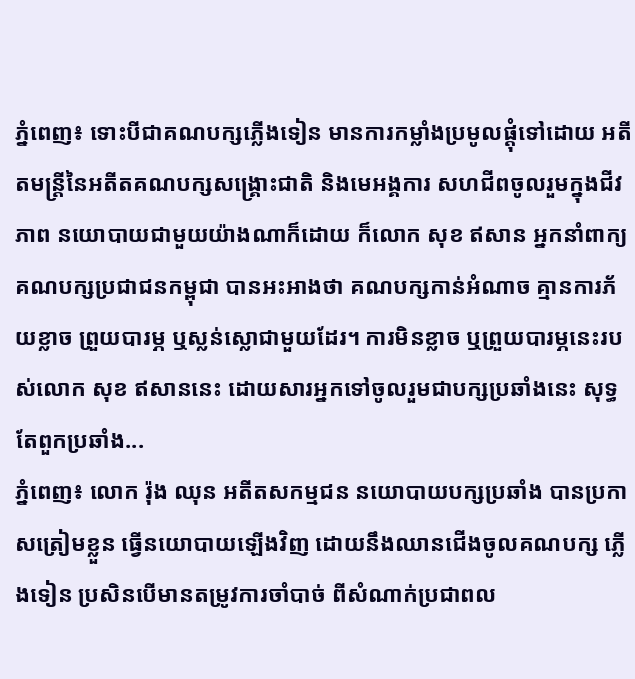ភ្នំពេញ៖ ទោះបីជាគណបក្សភ្លើងទៀន មានការកម្លាំងប្រមូលផ្តុំទៅដោយ អតីតមន្រ្តីនៃអតីតគណបក្សសង្រ្គោះជាតិ និងមេអង្គការ សហជីពចូលរួមក្នុងជីវភាព នយោបាយជាមួយយ៉ាងណាក៏ដោយ ក៏លោក សុខ ឥសាន អ្នកនាំពាក្យគណបក្សប្រជាជនកម្ពុជា បានអះអាងថា គណបក្សកាន់អំណាច គ្មានការភ័យខ្លាច ព្រួយបារម្ភ ឬស្លន់ស្លោជាមួយដែរ។ ការមិនខ្លាច ឬព្រួយបារម្ភនេះរបស់លោក សុខ ឥសាននេះ ដោយសារអ្នកទៅចូលរួមជាបក្សប្រឆាំងនេះ សុទ្ធតែពួកប្រឆាំង...
ភ្នំពេញ៖ លោក រ៉ុង ឈុន អតីតសកម្មជន នយោបាយបក្សប្រឆាំង បានប្រកាសត្រៀមខ្លួន ធ្វើនយោបាយឡើងវិញ ដោយនឹងឈានជើងចូលគណបក្ស ភ្លើងទៀន ប្រសិនបើមានតម្រូវការចាំបាច់ ពីសំណាក់ប្រជាពល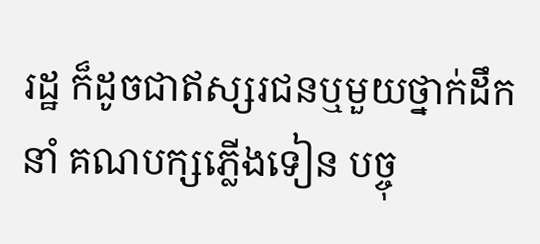រដ្ឋ ក៏ដូចជាឥស្សរជនឬមួយថ្នាក់ដឹកនាំ គណបក្សភ្លើងទៀន បច្ចុ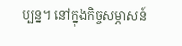ប្បន្ន។ នៅក្នុងកិច្ចសម្ភាសន៍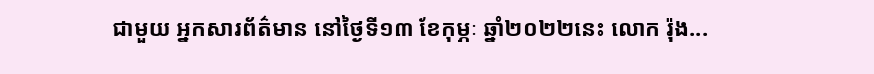ជាមួយ អ្នកសារព័ត៌មាន នៅថ្ងៃទី១៣ ខែកុម្ភៈ ឆ្នាំ២០២២នេះ លោក រ៉ុង...